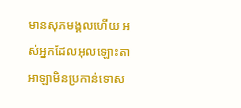មានសុភមង្គលហើយ អស់អ្នកដែលអុលឡោះតាអាឡាមិនប្រកាន់ទោស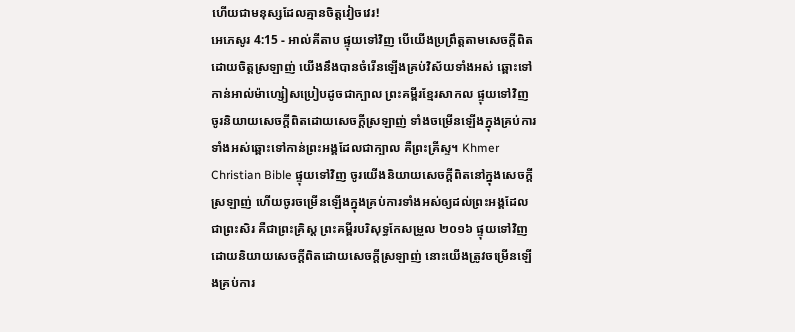ហើយជាមនុស្សដែលគ្មានចិត្តវៀចវេរ!
អេភេសូរ 4:15 - អាល់គីតាប ផ្ទុយទៅវិញ បើយើងប្រព្រឹត្ដតាមសេចក្ដីពិតដោយចិត្ដស្រឡាញ់ យើងនឹងបានចំរើនឡើងគ្រប់វិស័យទាំងអស់ ឆ្ពោះទៅកាន់អាល់ម៉ាហ្សៀសប្រៀបដូចជាក្បាល ព្រះគម្ពីរខ្មែរសាកល ផ្ទុយទៅវិញ ចូរនិយាយសេចក្ដីពិតដោយសេចក្ដីស្រឡាញ់ ទាំងចម្រើនឡើងក្នុងគ្រប់ការទាំងអស់ឆ្ពោះទៅកាន់ព្រះអង្គដែលជាក្បាល គឺព្រះគ្រីស្ទ។ Khmer Christian Bible ផ្ទុយទៅវិញ ចូរយើងនិយាយសេចក្ដីពិតនៅក្នុងសេចក្ដីស្រឡាញ់ ហើយចូរចម្រើនឡើងក្នុងគ្រប់ការទាំងអស់ឲ្យដល់ព្រះអង្គដែលជាព្រះសិរ គឺជាព្រះគ្រិស្ដ ព្រះគម្ពីរបរិសុទ្ធកែសម្រួល ២០១៦ ផ្ទុយទៅវិញ ដោយនិយាយសេចក្តីពិតដោយសេចក្តីស្រឡាញ់ នោះយើងត្រូវចម្រើនឡើងគ្រប់ការ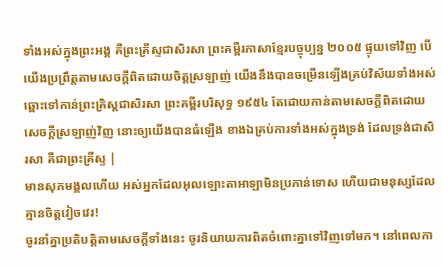ទាំងអស់ក្នុងព្រះអង្គ គឺព្រះគ្រីស្ទជាសិរសា ព្រះគម្ពីរភាសាខ្មែរបច្ចុប្បន្ន ២០០៥ ផ្ទុយទៅវិញ បើយើងប្រព្រឹត្តតាមសេចក្ដីពិតដោយចិត្តស្រឡាញ់ យើងនឹងបានចម្រើនឡើងគ្រប់វិស័យទាំងអស់ ឆ្ពោះទៅកាន់ព្រះគ្រិស្តជាសិរសា ព្រះគម្ពីរបរិសុទ្ធ ១៩៥៤ តែដោយកាន់តាមសេចក្ដីពិតដោយសេចក្ដីស្រឡាញ់វិញ នោះឲ្យយើងបានធំឡើង ខាងឯគ្រប់ការទាំងអស់ក្នុងទ្រង់ ដែលទ្រង់ជាសិរសា គឺជាព្រះគ្រីស្ទ |
មានសុភមង្គលហើយ អស់អ្នកដែលអុលឡោះតាអាឡាមិនប្រកាន់ទោស ហើយជាមនុស្សដែលគ្មានចិត្តវៀចវេរ!
ចូរនាំគ្នាប្រតិបត្តិតាមសេចក្ដីទាំងនេះ ចូរនិយាយការពិតចំពោះគ្នាទៅវិញទៅមក។ នៅពេលកា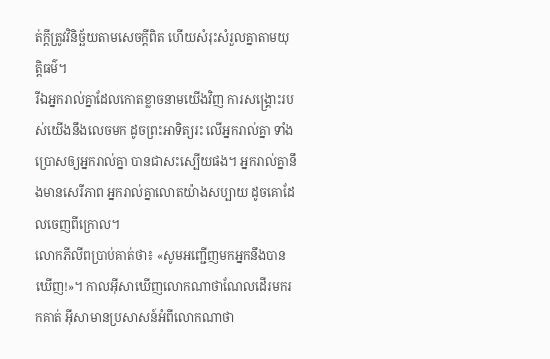ត់ក្ដីត្រូវវិនិច្ឆ័យតាមសេចក្ដីពិត ហើយសំរុះសំរួលគ្នាតាមយុត្តិធម៌។
រីឯអ្នករាល់គ្នាដែលកោតខ្លាចនាមយើងវិញ ការសង្គ្រោះរបស់យើងនឹងលេចមក ដូចព្រះអាទិត្យរះ លើអ្នករាល់គ្នា ទាំងប្រោសឲ្យអ្នករាល់គ្នា បានជាសះស្បើយផង។ អ្នករាល់គ្នានឹងមានសេរីភាព អ្នករាល់គ្នាលោតយ៉ាងសប្បាយ ដូចគោដែលចេញពីក្រោល។
លោកភីលីពប្រាប់គាត់ថា៖ «សូមអញ្ជើញមកអ្នកនឹងបានឃើញ!»។ កាលអ៊ីសាឃើញលោកណាថាណែលដើរមករកគាត់ អ៊ីសាមានប្រសាសន៍អំពីលោកណាថា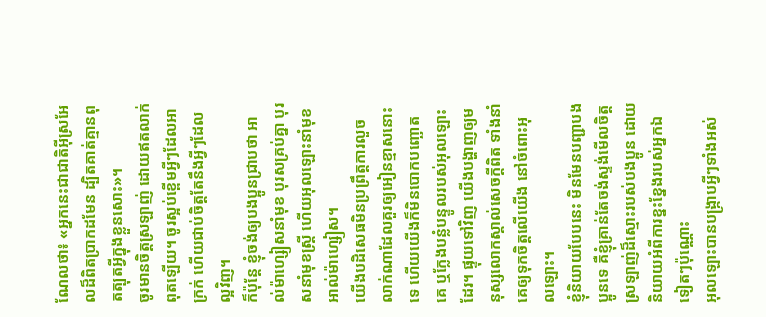ណែលថា៖ «អ្នកនេះជាជាតិអ៊ីស្រអែលដ៏ពិតប្រាកដមែន ដ្បិតគាត់គ្មានពុតត្បុតអ្វីក្នុងខ្លួនសោះ»។
ចូរមានចិត្ដស្រឡាញ់ ដោយឥតលាក់ពុតឡើយ។ ចូរស្អប់ខ្ពើមអ្វីៗដែលអាក្រក់ ហើយជាប់ចិត្ដតែនឹងអ្វីៗដែលល្អវិញ។
ក៏ប៉ុន្ដែ ខ្ញុំចង់ឲ្យបងប្អូនជ្រាបថា អាល់ម៉ាហ្សៀសនាំមុខ បុរសគ្រប់គ្នា បុរសនាំមុខស្ដ្រី ហើយអុលឡោះនាំមុខអាល់ម៉ាហ្សៀស។
យើងបដិសេធមិនប្រព្រឹត្ដការលួចលាក់ណាដែលគួរឲ្យអៀនខ្មាសនោះទេ ហើយយើងក៏មិនបោកបញ្ឆោតគេ ឬក្លែងបន្លំបន្ទូលរបស់អុលឡោះដែរ។ ផ្ទុយទៅវិញ យើងបង្ហាញឲ្យមនុស្សលោកស្គាល់សេចក្ដីពិត ទាំងនាំគេឲ្យទុកចិត្ដលើយើង នៅចំពោះអុលឡោះ។
ខ្ញុំនិយាយបែបនេះ មិនមែនបញ្ជាបងប្អូនទេ គឺខ្ញុំគ្រាន់តែចង់ស្ទង់មើលចិត្ដស្រឡាញ់ដ៏ស្មោះរបស់បងប្អូន ដោយនិយាយអំពីការខ្នះខ្នែងរបស់អ្នកឯទៀតៗប៉ុណ្ណោះ
អុលឡោះបានបង្ក្រាបអ្វីៗទាំងអស់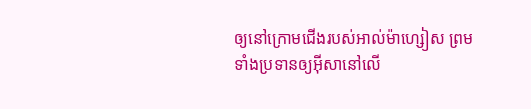ឲ្យនៅក្រោមជើងរបស់អាល់ម៉ាហ្សៀស ព្រមទាំងប្រទានឲ្យអ៊ីសានៅលើ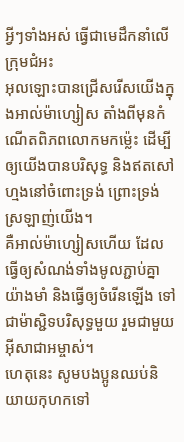អ្វីៗទាំងអស់ ធ្វើជាមេដឹកនាំលើក្រុមជំអះ
អុលឡោះបានជ្រើសរើសយើងក្នុងអាល់ម៉ាហ្សៀស តាំងពីមុនកំណើតពិភពលោកមកម៉្លេះ ដើម្បីឲ្យយើងបានបរិសុទ្ធ និងឥតសៅហ្មងនៅចំពោះទ្រង់ ព្រោះទ្រង់ស្រឡាញ់យើង។
គឺអាល់ម៉ាហ្សៀសហើយ ដែលធ្វើឲ្យសំណង់ទាំងមូលភ្ជាប់គ្នាយ៉ាងមាំ និងធ្វើឲ្យចំរើនឡើង ទៅជាម៉ាស្ជិទបរិសុទ្ធមួយ រួមជាមួយអ៊ីសាជាអម្ចាស់។
ហេតុនេះ សូមបងប្អូនឈប់និយាយកុហកទៅ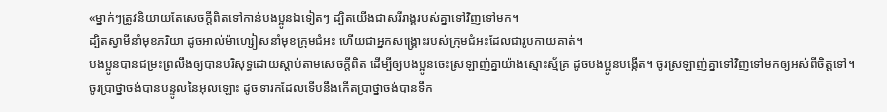«ម្នាក់ៗត្រូវនិយាយតែសេចក្ដីពិតទៅកាន់បងប្អូនឯទៀតៗ ដ្បិតយើងជាសរីរាង្គរបស់គ្នាទៅវិញទៅមក។
ដ្បិតស្វាមីនាំមុខភរិយា ដូចអាល់ម៉ាហ្សៀសនាំមុខក្រុមជំអះ ហើយជាអ្នកសង្គ្រោះរបស់ក្រុមជំអះដែលជារូបកាយគាត់។
បងប្អូនបានជម្រះព្រលឹងឲ្យបានបរិសុទ្ធដោយស្ដាប់តាមសេចក្ដីពិត ដើម្បីឲ្យបងប្អូនចេះស្រឡាញ់គ្នាយ៉ាងស្មោះស្ម័គ្រ ដូចបងប្អូនបង្កើត។ ចូរស្រឡាញ់គ្នាទៅវិញទៅមកឲ្យអស់ពីចិត្ដទៅ។
ចូរប្រាថ្នាចង់បានបន្ទូលនៃអុលឡោះ ដូចទារកដែលទើបនឹងកើតប្រាថ្នាចង់បានទឹក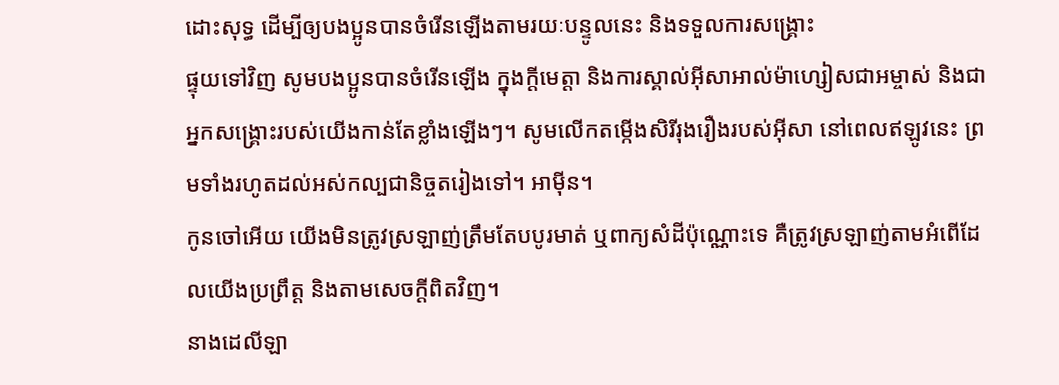ដោះសុទ្ធ ដើម្បីឲ្យបងប្អូនបានចំរើនឡើងតាមរយៈបន្ទូលនេះ និងទទួលការសង្គ្រោះ
ផ្ទុយទៅវិញ សូមបងប្អូនបានចំរើនឡើង ក្នុងក្តីមេត្តា និងការស្គាល់អ៊ីសាអាល់ម៉ាហ្សៀសជាអម្ចាស់ និងជាអ្នកសង្គ្រោះរបស់យើងកាន់តែខ្លាំងឡើងៗ។ សូមលើកតម្កើងសិរីរុងរឿងរបស់អ៊ីសា នៅពេលឥឡូវនេះ ព្រមទាំងរហូតដល់អស់កល្បជានិច្ចតរៀងទៅ។ អាម៉ីន។
កូនចៅអើយ យើងមិនត្រូវស្រឡាញ់ត្រឹមតែបបូរមាត់ ឬពាក្យសំដីប៉ុណ្ណោះទេ គឺត្រូវស្រឡាញ់តាមអំពើដែលយើងប្រព្រឹត្ដ និងតាមសេចក្ដីពិតវិញ។
នាងដេលីឡា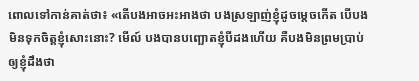ពោលទៅកាន់គាត់ថា៖ «តើបងអាចអះអាងថា បងស្រឡាញ់ខ្ញុំដូចម្តេចកើត បើបងមិនទុកចិត្តខ្ញុំសោះនោះ? មើល៍ បងបានបញ្ឆោតខ្ញុំបីដងហើយ គឺបងមិនព្រមប្រាប់ឲ្យខ្ញុំដឹងថា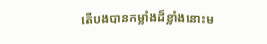តើបងបានកម្លាំងដ៏ខ្លាំងនោះម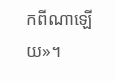កពីណាឡើយ»។